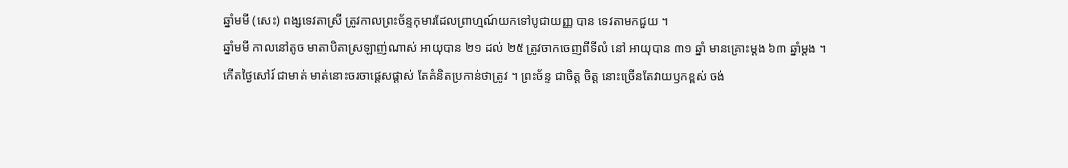ឆ្នាំមមី (សេះ) ពង្សទេវតាស្រី ត្រូវកាលព្រះច័ន្ទកុមារដែលព្រាហ្មណ៍យកទៅបូជាយញ្ញ បាន ទេវតាមកជួយ ។
ឆ្នាំមមី កាលនៅតូច មាតាបិតាស្រឡាញ់ណាស់ អាយុបាន ២១ ដល់ ២៥ ត្រូវចាកចេញពីទីលំ នៅ អាយុបាន ៣១ ឆ្នាំ មានគ្រោះម្ដង ៦៣ ឆ្នាំម្ដង ។
កើតថ្ងៃសៅរ៍ ជាមាត់ មាត់នោះចរចាផ្ដេសផ្ដាស់ តែគំនិតប្រកាន់ថាត្រូវ ។ ព្រះច័ន្ទ ជាចិត្ត ចិត្ត នោះច្រើនតែវាយឫកខ្ពស់ ចង់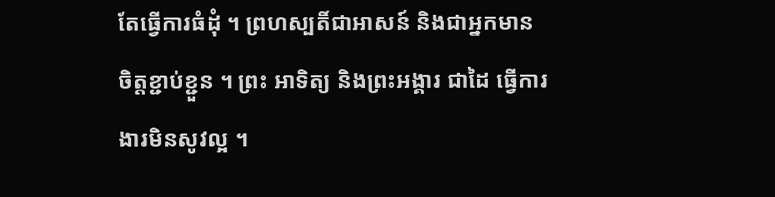តែធ្វើការធំដុំ ។ ព្រហស្បតិ៍ជាអាសន៍ និងជាអ្នកមានចិត្តខ្ជាប់ខ្ជួន ។ ព្រះ អាទិត្យ និងព្រះអង្គារ ជាដៃ ធ្វើការងារមិនសូវល្អ ។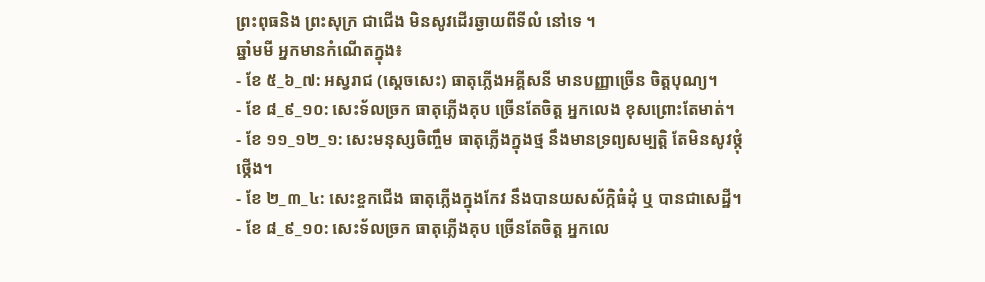ព្រះពុធនិង ព្រះសុក្រ ជាជើង មិនសូវដើរឆ្ងាយពីទីលំ នៅទេ ។
ឆ្នាំមមី អ្នកមានកំណើតក្នុង៖
- ខែ ៥_៦_៧: អស្វរាជ (ស្ដេចសេះ) ធាតុភ្លើងអគ្គីសនី មានបញ្ញាច្រើន ចិត្តបុណ្យ។
- ខែ ៨_៩_១០: សេះទ័លច្រក ធាតុភ្លើងគុប ច្រើនតែចិត្ត អ្នកលេង ខុសព្រោះតែមាត់។
- ខែ ១១_១២_១: សេះមនុស្សចិញ្ចឹម ធាតុភ្លើងក្នុងថ្ម នឹងមានទ្រព្យសម្បត្តិ តែមិនសូវថ្កុំថ្កើង។
- ខែ ២_៣_៤: សេះខ្ចកជើង ធាតុភ្លើងក្នុងកែវ នឹងបានយសស័ក្កិធំដុំ ឬ បានជាសេដ្ឋី។
- ខែ ៨_៩_១០: សេះទ័លច្រក ធាតុភ្លើងគុប ច្រើនតែចិត្ត អ្នកលេ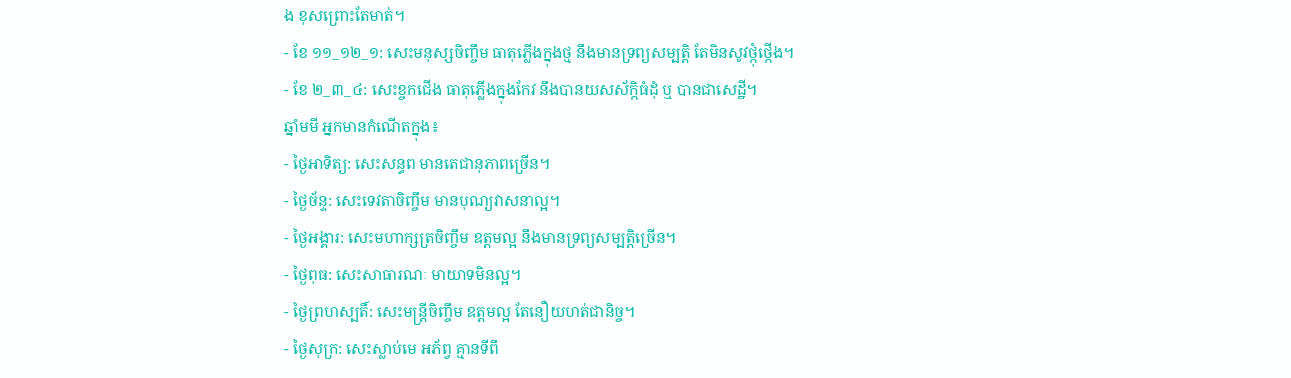ង ខុសព្រោះតែមាត់។
- ខែ ១១_១២_១: សេះមនុស្សចិញ្ចឹម ធាតុភ្លើងក្នុងថ្ម នឹងមានទ្រព្យសម្បត្តិ តែមិនសូវថ្កុំថ្កើង។
- ខែ ២_៣_៤: សេះខ្ចកជើង ធាតុភ្លើងក្នុងកែវ នឹងបានយសស័ក្កិធំដុំ ឬ បានជាសេដ្ឋី។
ឆ្នាំមមី អ្នកមានកំណើតក្នុង៖
- ថ្ងៃអាទិត្យ: សេះសន្ធព មានតេជានុភាពច្រើន។
- ថ្ងៃច័ន្ទ: សេះទេវតាចិញ្ចឹម មានបុណ្យវាសនាល្អ។
- ថ្ងៃអង្គារ: សេះមហាក្សត្រចិញ្ចឹម ឧត្តមល្អ នឹងមានទ្រព្យសម្បត្តិច្រើន។
- ថ្ងៃពុធ: សេះសាធារណៈ មាយាទមិនល្អ។
- ថ្ងៃព្រហស្បតិ៍: សេះមន្ត្រីចិញ្ចឹម ឧត្តមល្អ តែនឿយហត់ជានិច្ច។
- ថ្ងៃសុក្រ: សេះស្លាប់មេ អភ័ព្វ គ្មានទីពឹ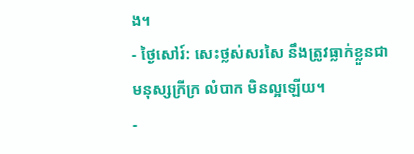ង។
- ថ្ងៃសៅរ៍: សេះថ្លស់សរសៃ នឹងត្រូវធ្លាក់ខ្លួនជាមនុស្សក្រីក្រ លំបាក មិនល្អឡើយ។
-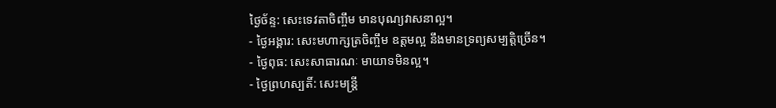ថ្ងៃច័ន្ទ: សេះទេវតាចិញ្ចឹម មានបុណ្យវាសនាល្អ។
- ថ្ងៃអង្គារ: សេះមហាក្សត្រចិញ្ចឹម ឧត្តមល្អ នឹងមានទ្រព្យសម្បត្តិច្រើន។
- ថ្ងៃពុធ: សេះសាធារណៈ មាយាទមិនល្អ។
- ថ្ងៃព្រហស្បតិ៍: សេះមន្ត្រី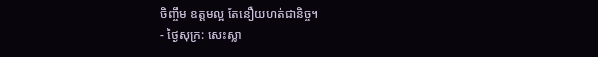ចិញ្ចឹម ឧត្តមល្អ តែនឿយហត់ជានិច្ច។
- ថ្ងៃសុក្រ: សេះស្លា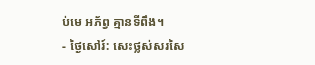ប់មេ អភ័ព្វ គ្មានទីពឹង។
- ថ្ងៃសៅរ៍: សេះថ្លស់សរសៃ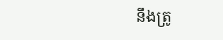នឹងត្រូ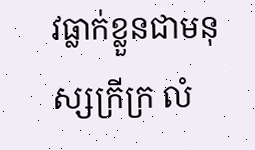វធ្លាក់ខ្លួនជាមនុស្សក្រីក្រ លំ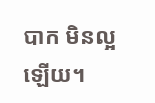បាក មិនល្អឡើយ។